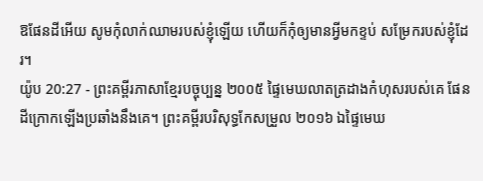ឱផែនដីអើយ សូមកុំលាក់ឈាមរបស់ខ្ញុំឡើយ ហើយក៏កុំឲ្យមានអ្វីមកខ្ទប់ សម្រែករបស់ខ្ញុំដែរ។
យ៉ូប 20:27 - ព្រះគម្ពីរភាសាខ្មែរបច្ចុប្បន្ន ២០០៥ ផ្ទៃមេឃលាតត្រដាងកំហុសរបស់គេ ផែនដីក្រោកឡើងប្រឆាំងនឹងគេ។ ព្រះគម្ពីរបរិសុទ្ធកែសម្រួល ២០១៦ ឯផ្ទៃមេឃ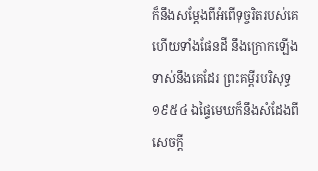ក៏នឹងសម្ដែងពីអំពើទុច្ចរិតរបស់គេ ហើយទាំងផែនដី នឹងក្រោកឡើងទាស់នឹងគេដែរ ព្រះគម្ពីរបរិសុទ្ធ ១៩៥៤ ឯផ្ទៃមេឃក៏នឹងសំដែងពីសេចក្ដី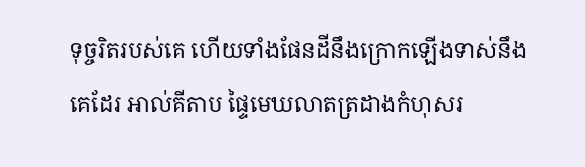ទុច្ចរិតរបស់គេ ហើយទាំងផែនដីនឹងក្រោកឡើងទាស់នឹងគេដែរ អាល់គីតាប ផ្ទៃមេឃលាតត្រដាងកំហុសរ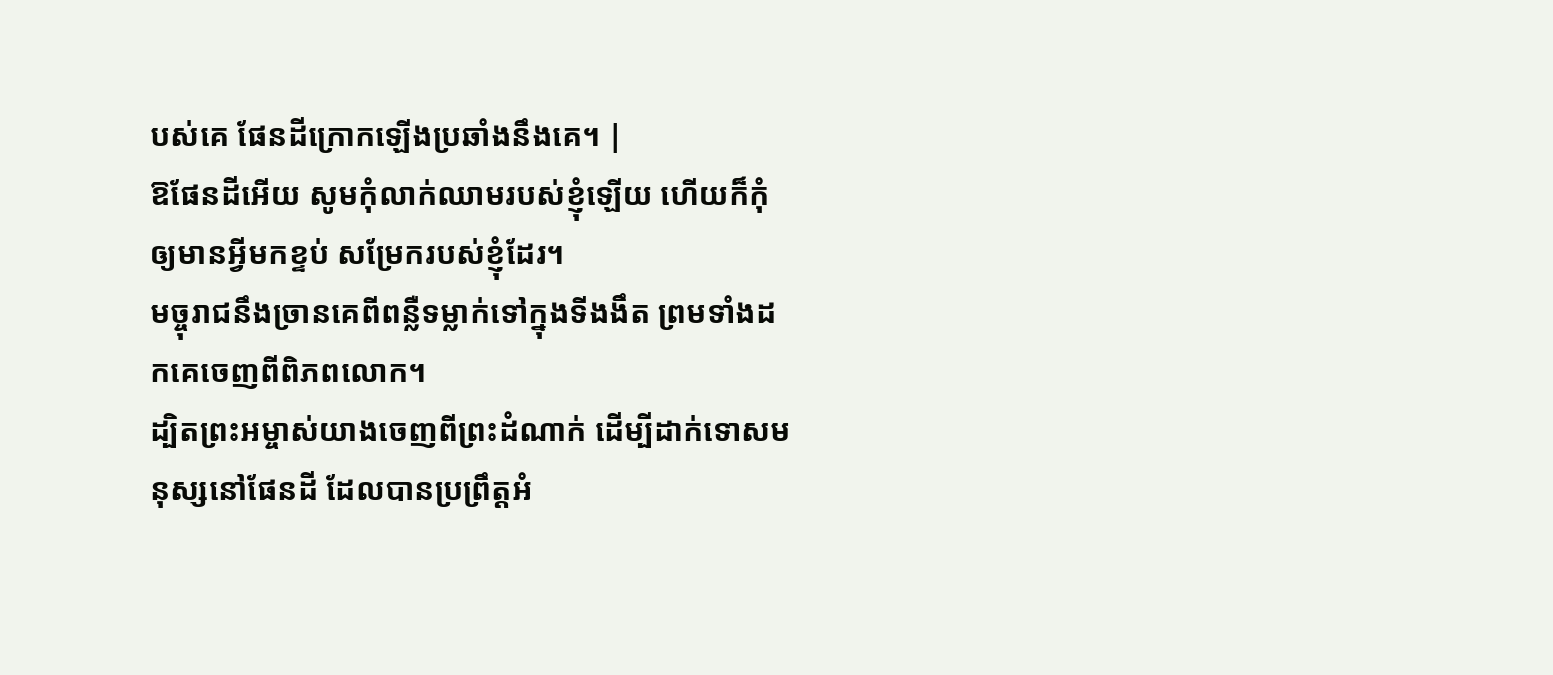បស់គេ ផែនដីក្រោកឡើងប្រឆាំងនឹងគេ។ |
ឱផែនដីអើយ សូមកុំលាក់ឈាមរបស់ខ្ញុំឡើយ ហើយក៏កុំឲ្យមានអ្វីមកខ្ទប់ សម្រែករបស់ខ្ញុំដែរ។
មច្ចុរាជនឹងច្រានគេពីពន្លឺទម្លាក់ទៅក្នុងទីងងឹត ព្រមទាំងដកគេចេញពីពិភពលោក។
ដ្បិតព្រះអម្ចាស់យាងចេញពីព្រះដំណាក់ ដើម្បីដាក់ទោសមនុស្សនៅផែនដី ដែលបានប្រព្រឹត្តអំ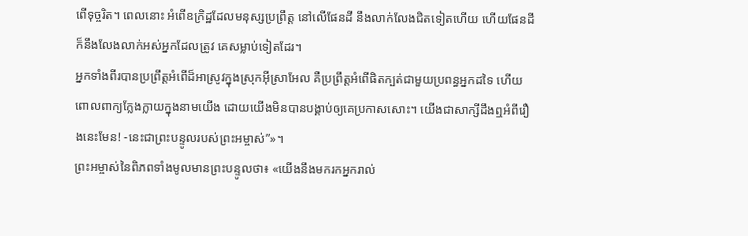ពើទុច្ចរិត។ ពេលនោះ អំពើឧក្រិដ្ឋដែលមនុស្សប្រព្រឹត្ត នៅលើផែនដី នឹងលាក់លែងជិតទៀតហើយ ហើយផែនដីក៏នឹងលែងលាក់អស់អ្នកដែលត្រូវ គេសម្លាប់ទៀតដែរ។
អ្នកទាំងពីរបានប្រព្រឹត្តអំពើដ៏អាស្រូវក្នុងស្រុកអ៊ីស្រាអែល គឺប្រព្រឹត្តអំពើផិតក្បត់ជាមួយប្រពន្ធអ្នកដទៃ ហើយពោលពាក្យក្លែងក្លាយក្នុងនាមយើង ដោយយើងមិនបានបង្គាប់ឲ្យគេប្រកាសសោះ។ យើងជាសាក្សីដឹងឮអំពីរឿងនេះមែន! -នេះជាព្រះបន្ទូលរបស់ព្រះអម្ចាស់”»។
ព្រះអម្ចាស់នៃពិភពទាំងមូលមានព្រះបន្ទូលថា៖ «យើងនឹងមករកអ្នករាល់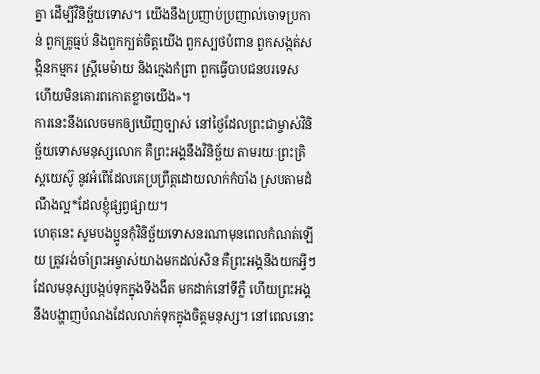គ្នា ដើម្បីវិនិច្ឆ័យទោស។ យើងនឹងប្រញាប់ប្រញាល់ចោទប្រកាន់ ពួកគ្រូធ្មប់ និងពួកក្បត់ចិត្តយើង ពួកស្បថបំពាន ពួកសង្កត់សង្កិនកម្មករ ស្ត្រីមេម៉ាយ និងក្មេងកំព្រា ពួកធ្វើបាបជនបរទេស ហើយមិនគោរពកោតខ្លាចយើង»។
ការនេះនឹងលេចមកឲ្យឃើញច្បាស់ នៅថ្ងៃដែលព្រះជាម្ចាស់វិនិច្ឆ័យទោសមនុស្សលោក គឺព្រះអង្គនឹងវិនិច្ឆ័យ តាមរយៈព្រះគ្រិស្តយេស៊ូ នូវអំពើដែលគេប្រព្រឹត្តដោយលាក់កំបាំង ស្របតាមដំណឹងល្អ*ដែលខ្ញុំផ្សព្វផ្សាយ។
ហេតុនេះ សូមបងប្អូនកុំវិនិច្ឆ័យទោសនរណាមុនពេលកំណត់ឡើយ ត្រូវរង់ចាំព្រះអម្ចាស់យាងមកដល់សិន គឺព្រះអង្គនឹងយកអ្វីៗដែលមនុស្សបង្កប់ទុកក្នុងទីងងឹត មកដាក់នៅទីភ្លឺ ហើយព្រះអង្គនឹងបង្ហាញបំណងដែលលាក់ទុកក្នុងចិត្តមនុស្ស។ នៅពេលនោះ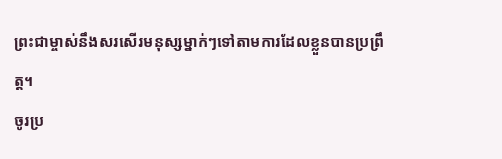ព្រះជាម្ចាស់នឹងសរសើរមនុស្សម្នាក់ៗទៅតាមការដែលខ្លួនបានប្រព្រឹត្ត។
ចូរប្រ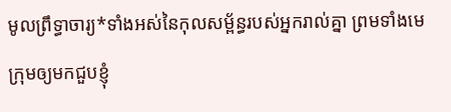មូលព្រឹទ្ធាចារ្យ*ទាំងអស់នៃកុលសម្ព័ន្ធរបស់អ្នករាល់គ្នា ព្រមទាំងមេក្រុមឲ្យមកជួបខ្ញុំ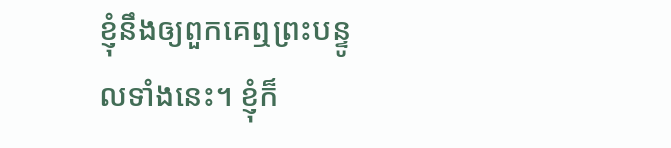ខ្ញុំនឹងឲ្យពួកគេឮព្រះបន្ទូលទាំងនេះ។ ខ្ញុំក៏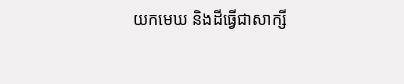យកមេឃ និងដីធ្វើជាសាក្សី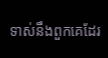ទាស់នឹងពួកគេដែរ